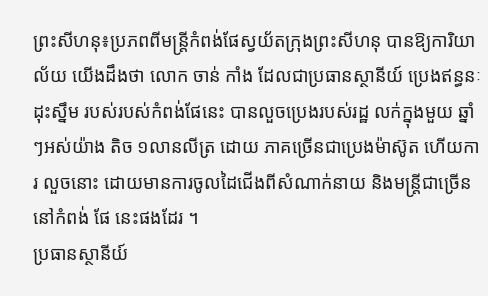ព្រះសីហនុ៖ប្រភពពីមន្ត្រីកំពង់ផែស្វយ័តក្រុងព្រះសីហនុ បានឱ្យការិយាល័យ យើងដឹងថា លោក ចាន់ កាំង ដែលជាប្រធានស្ថានីយ៍ ប្រេងឥន្ធនៈដុះស្នឹម របស់របស់កំពង់ផែនេះ បានលួចប្រេងរបស់រដ្ឋ លក់ក្នុងមួយ ឆ្នាំៗអស់យ៉ាង តិច ១លានលីត្រ ដោយ ភាគច្រើនជាប្រេងម៉ាស៊ូត ហើយការ លួចនោះ ដោយមានការចូលដៃជើងពីសំណាក់នាយ និងមន្ត្រីជាច្រើន នៅកំពង់ ផែ នេះផងដែរ ។
ប្រធានស្ថានីយ៍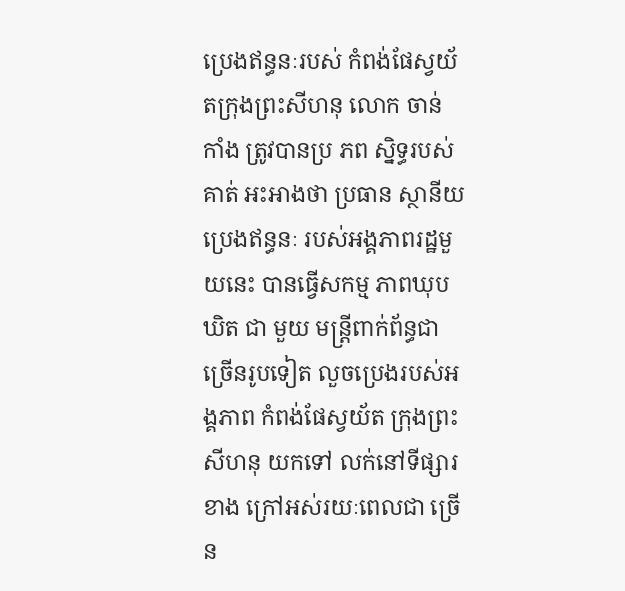ប្រេងឥន្ធនៈរបស់ កំពង់ផែស្វយ័តក្រុងព្រះសីហនុ លោក ចាន់ កាំង ត្រូវបានប្រ ភព ស្និទ្ធរបស់គាត់ អះអាងថា ប្រធាន ស្ថានីយ ប្រេងឥន្ធនៈ របស់អង្គភាពរដ្ឋមួយនេះ បានធ្វើសកម្ម ភាពឃុបឃិត ជា មួយ មន្ត្រីពាក់ព័ន្ធជា ច្រើនរូបទៀត លួចប្រេងរបស់អង្គភាព កំពង់ផែស្វយ័ត ក្រុងព្រះសីហនុ យកទៅ លក់នៅទីផ្សារ ខាង ក្រៅអស់រយៈពេលជា ច្រើន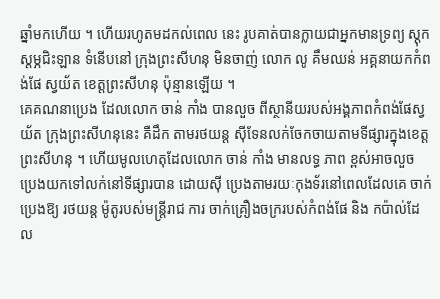ឆ្នាំមកហើយ ។ ហើយរហូតមដកល់ពេល នេះ រូបគាត់បានក្លាយជាអ្នកមានទ្រព្យ ស្តុកស្តម្ភជិះឡាន ទំនើបនៅ ក្រុងព្រះសីហនុ មិនចាញ់ លោក លូ គឹមឈន់ អគ្គនាយកកំពង់ផែ ស្វយ័ត ខេត្តព្រះសីហនុ ប៉ុន្មានឡើយ ។
គេគណនាប្រេង ដែលលោក ចាន់ កាំង បានលួច ពីស្ថានីយរបស់អង្គភាពកំពង់ផែស្វយ័ត ក្រុងព្រះសីហនុនេះ គឺដឹក តាមរថយន្ត ស៊ីទែនលក់ចែកចាយតាមទីផ្សារក្នុងខេត្ត ព្រះសីហនុ ។ ហើយមូលហេតុដែលលោក ចាន់ កាំង មានលទ្ធ ភាព ខ្ពស់អាចលួច ប្រេងយកទៅលក់នៅទីផ្សារបាន ដោយស៊ី ប្រេងតាមរយៈកុងទ័រនៅពេលដែលគេ ចាក់ប្រេងឱ្យ រថយន្ត ម៉ូតូរបស់មន្ត្រីរាជ ការ ចាក់គ្រឿងចក្ររបស់កំពង់ផែ និង កប៉ាល់ដែល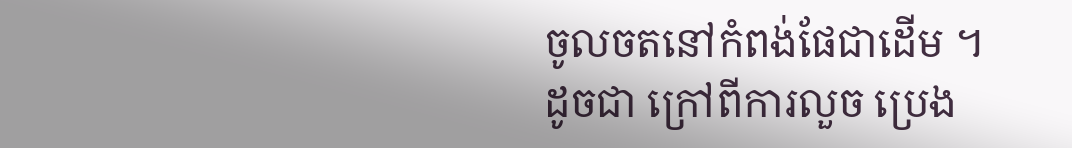ចូលចតនៅកំពង់ផែជាដើម ។
ដូចជា ក្រៅពីការលួច ប្រេង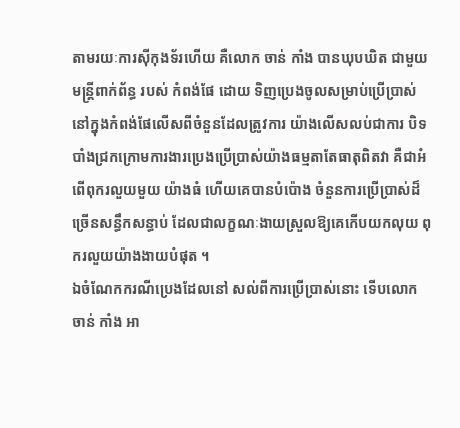តាមរយៈការស៊ីកុងទ័រហើយ គឺលោក ចាន់ កាំង បានឃុបឃិត ជាមួយមន្ត្រីពាក់ព័ន្ធ របស់ កំពង់ផែ ដោយ ទិញប្រេងចូលសម្រាប់ប្រើប្រាស់នៅក្នុងកំពង់ផែលើសពីចំនួនដែលត្រូវការ យ៉ាងលើសលប់ជាការ បិទ បាំងជ្រកក្រោមការងារប្រេងប្រើប្រាស់យ៉ាងធម្មតាតែធាតុពិតវា គឺជាអំពើពុករលួយមួយ យ៉ាងធំ ហើយគេបានបំប៉ោង ចំនួនការប្រើប្រាស់ដ៏ច្រើនសន្ធឹកសន្ធាប់ ដែលជាលក្ខណៈងាយស្រួលឱ្យគេកើបយកលុយ ពុករលួយយ៉ាងងាយបំផុត ។
ឯចំណែកករណីប្រេងដែលនៅ សល់ពីការប្រើប្រាស់នោះ ទើបលោក ចាន់ កាំង អា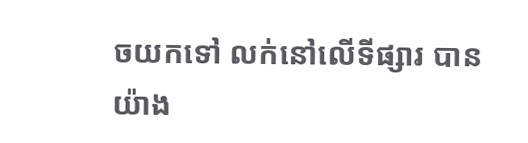ចយកទៅ លក់នៅលើទីផ្សារ បាន យ៉ាង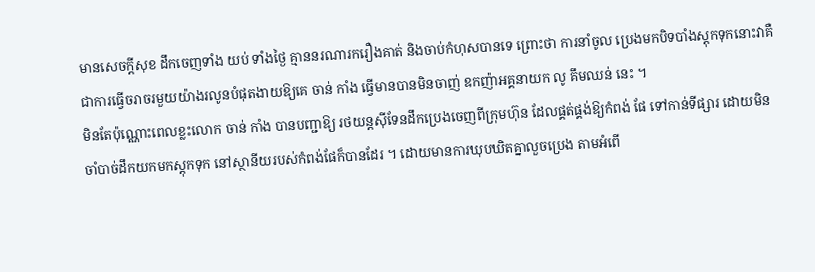មានសេចក្តីសុខ ដឹកចេញទាំង យប់ ទាំងថ្ងៃ គ្មាននរណារករឿងគាត់ និងចាប់កំហុសបានទេ ព្រោះថា ការនាំចូល ប្រេងមកបិទបាំងស្តុកទុកនោះវាគឺជាការធ្វើចរាចរមួយយ៉ាងរលូនបំផុតងាយឱ្យគេ ចាន់ កាំង ធ្វើមានបានមិនចាញ់ ឧកញ៉ាអគ្គនាយក លូ គឹមឈន់ នេះ ។
មិនតែប៉ុណ្ណោះពេលខ្លះលោក ចាន់ កាំង បានបញ្ជាឱ្យ រថយន្តស៊ីទែនដឹកប្រេងចេញពីក្រុមហ៊ុន ដែលផ្គត់ផ្គង់ឱ្យកំពង់ ផែ ទៅកាន់ទីផ្សារ ដោយមិនចាំបាច់ដឹកយកមកស្តុកទុក នៅស្ថានីយរបស់កំពង់ផែក៏បានដែរ ។ ដោយមានការឃុបឃិតគ្នាលួចប្រេង តាមអំពើ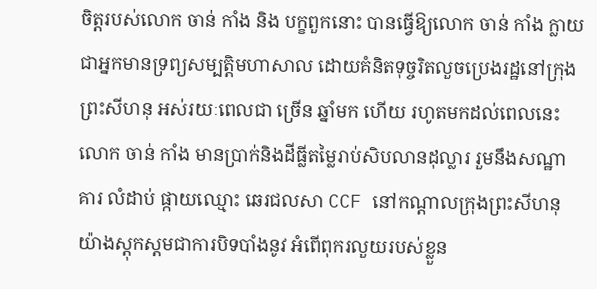ចិត្តរបស់លោក ចាន់ កាំង និង បក្ខពួកនោះ បានធ្វើឱ្យលោក ចាន់ កាំង ក្លាយជាអ្នកមានទ្រព្យសម្បត្តិមហាសាល ដោយគំនិតទុច្ចរិតលួចប្រេងរដ្ឋនៅក្រុងព្រះសីហនុ អស់រយៈពេលជា ច្រើន ឆ្នាំមក ហើយ រហូតមកដល់ពេលនេះ លោក ចាន់ កាំង មានប្រាក់និងដីធ្លីតម្លៃរាប់សិបលានដុល្លារ រួមនឹងសណ្ឋា គារ លំដាប់ ផ្កាយឈ្មោះ ឆេរជលសា CCF នៅកណ្តាលក្រុងព្រះសីហនុ យ៉ាងស្តុកស្តមជាការបិទបាំងនូវ អំពើពុករលួយរបស់ខ្លួន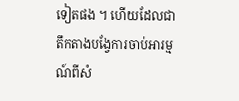ទៀតផង ។ ហើយដែលជាតឹកតាងបង្វែការចាប់អារម្មណ៍ពីសំ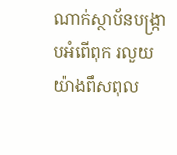ណាក់ស្ថាប័នបង្ក្រាបអំពើពុក រលួយយ៉ាងពឹសពុល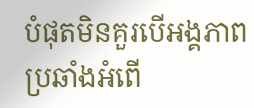បំផុតមិនគួរបើអង្គភាពប្រឆាំងអំពើ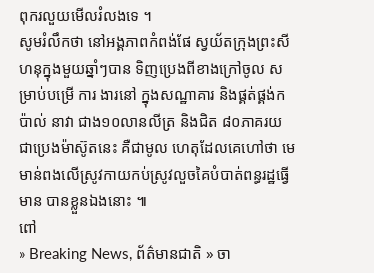ពុករលួយមើលរំលងទេ ។
សូមរំលឹកថា នៅអង្គភាពកំពង់ផែ ស្វយ័តក្រុងព្រះសីហនុក្នុងមួយឆ្នាំៗបាន ទិញប្រេងពីខាងក្រៅចូល សម្រាប់បម្រើ ការ ងារនៅ ក្នុងសណ្ឋាគារ និងផ្គត់ផ្គង់កប៉ាល់ នាវា ជាង១០លានលីត្រ និងជិត ៨០ភាគរយ ជាប្រេងម៉ាស៊ូតនេះ គឺជាមូល ហេតុដែលគេហៅថា មេមាន់ពងលើស្រូវកាយកប់ស្រូវលួចគៃបំបាត់ពន្ធរដ្ឋធ្វើមាន បានខ្លួនឯងនោះ ៕
ពៅ
» Breaking News, ព័ត៌មានជាតិ » ចា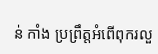ន់ កាំង ប្រព្រឹត្តអំពើពុករលួ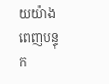យយ៉ាងពេញបន្ទុក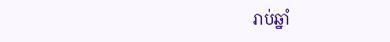រាប់ឆ្នាំ